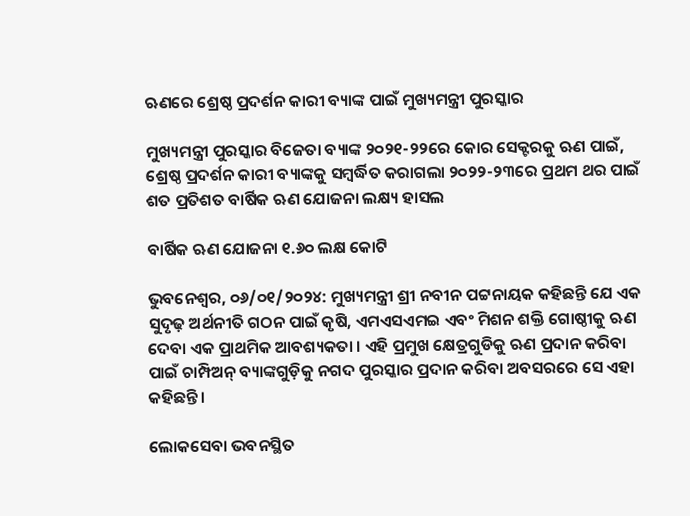ଋଣରେ ଶ୍ରେଷ୍ଠ ପ୍ରଦର୍ଶନ କାରୀ ବ୍ୟାଙ୍କ ପାଇଁ ମୁଖ୍ୟମନ୍ତ୍ରୀ ପୁରସ୍କାର

ମୁଖ୍ୟମନ୍ତ୍ରୀ ପୁରସ୍କାର ବିଜେତା ବ୍ୟାଙ୍କ ୨୦୨୧-୨୨ରେ କୋର ସେକ୍ଟରକୁ ଋଣ ପାଇଁ, ଶ୍ରେଷ୍ଠ ପ୍ରଦର୍ଶନ କାରୀ ବ୍ୟାଙ୍କକୁ ସମ୍ବର୍ଦ୍ଧିତ କରାଗଲା ୨୦୨୨-୨୩ରେ ପ୍ରଥମ ଥର ପାଇଁ ଶତ ପ୍ରତିଶତ ବାର୍ଷିକ ଋଣ ଯୋଜନା ଲକ୍ଷ୍ୟ ହାସଲ

ବାର୍ଷିକ ଋଣ ଯୋଜନା ୧.୬୦ ଲକ୍ଷ କୋଟି

ଭୁବନେଶ୍ଵର, ୦୬/୦୧/୨୦୨୪: ମୁଖ୍ୟମନ୍ତ୍ରୀ ଶ୍ରୀ ନବୀନ ପଟ୍ଟନାୟକ କହିଛନ୍ତି ଯେ ଏକ ସୁଦୃଢ଼ ଅର୍ଥନୀତି ଗଠନ ପାଇଁ କୃଷି, ଏମଏସଏମଇ ଏବଂ ମିଶନ ଶକ୍ତି ଗୋଷ୍ଠୀକୁ ଋଣ ଦେବା ଏକ ପ୍ରାଥମିକ ଆବଶ୍ୟକତା । ଏହି ପ୍ରମୁଖ କ୍ଷେତ୍ରଗୁଡିକୁ ଋଣ ପ୍ରଦାନ କରିବା ପାଇଁ ଚାମ୍ପିଅନ୍ ବ୍ୟାଙ୍କଗୁଡ଼ିକୁ ନଗଦ ପୁରସ୍କାର ପ୍ରଦାନ କରିବା ଅବସରରେ ସେ ଏହା କହିଛନ୍ତି।

ଲୋକସେବା ଭବନସ୍ଥିତ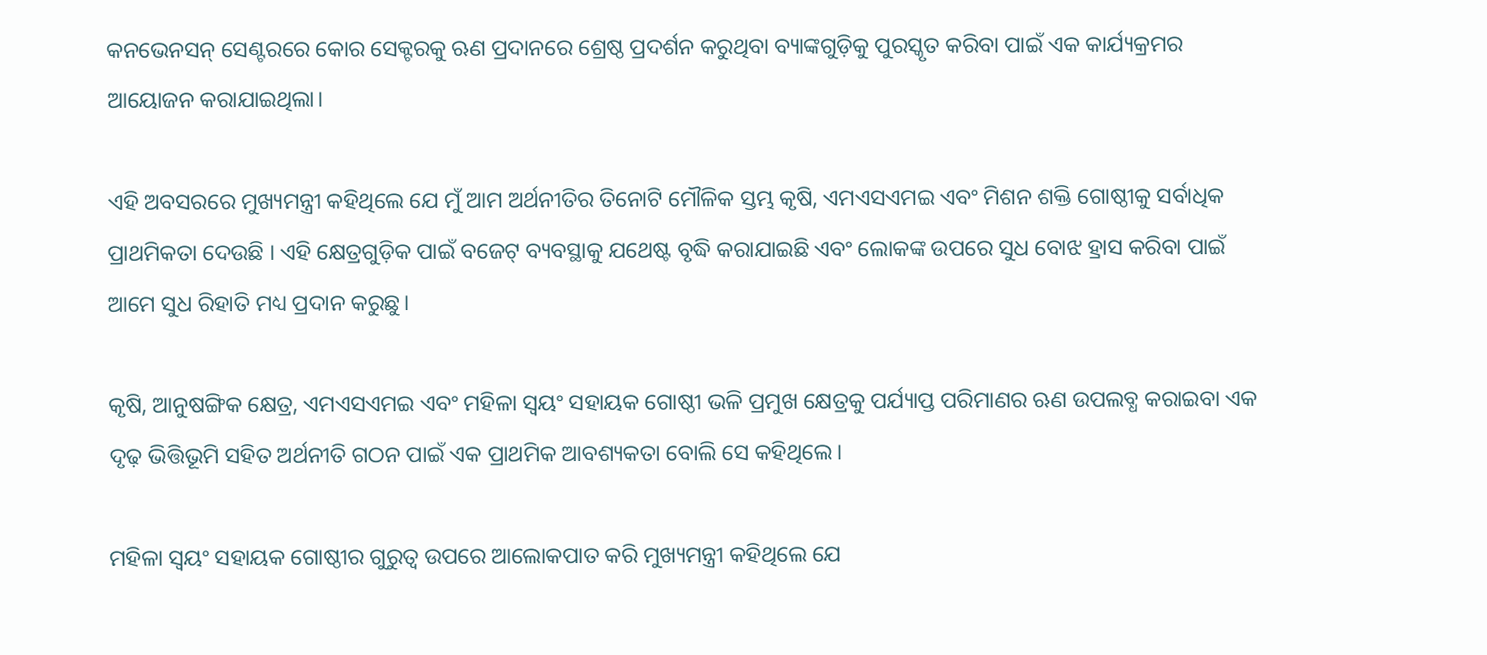କନଭେନସନ୍ ସେଣ୍ଟରରେ କୋର ସେକ୍ଟରକୁ ଋଣ ପ୍ରଦାନରେ ଶ୍ରେଷ୍ଠ ପ୍ରଦର୍ଶନ କରୁଥିବା ବ୍ୟାଙ୍କଗୁଡ଼ିକୁ ପୁରସ୍କୃତ କରିବା ପାଇଁ ଏକ କାର୍ଯ୍ୟକ୍ରମର ଆୟୋଜନ କରାଯାଇଥିଲା।

ଏହି ଅବସରରେ ମୁଖ୍ୟମନ୍ତ୍ରୀ କହିଥିଲେ ଯେ ମୁଁ ଆମ ଅର୍ଥନୀତିର ତିନୋଟି ମୌଳିକ ସ୍ତମ୍ଭ କୃଷି, ଏମଏସଏମଇ ଏବଂ ମିଶନ ଶକ୍ତି ଗୋଷ୍ଠୀକୁ ସର୍ବାଧିକ ପ୍ରାଥମିକତା ଦେଉଛି । ଏହି କ୍ଷେତ୍ରଗୁଡ଼ିକ ପାଇଁ ବଜେଟ୍ ବ୍ୟବସ୍ଥାକୁ ଯଥେଷ୍ଟ ବୃଦ୍ଧି କରାଯାଇଛି ଏବଂ ଲୋକଙ୍କ ଉପରେ ସୁଧ ବୋଝ ହ୍ରାସ କରିବା ପାଇଁ ଆମେ ସୁଧ ରିହାତି ମଧ୍ୟ ପ୍ରଦାନ କରୁଛୁ।

କୃଷି, ଆନୁଷଙ୍ଗିକ କ୍ଷେତ୍ର, ଏମଏସଏମଇ ଏବଂ ମହିଳା ସ୍ୱୟଂ ସହାୟକ ଗୋଷ୍ଠୀ ଭଳି ପ୍ରମୁଖ କ୍ଷେତ୍ରକୁ ପର୍ଯ୍ୟାପ୍ତ ପରିମାଣର ଋଣ ଉପଲବ୍ଧ କରାଇବା ଏକ ଦୃଢ଼ ଭିତ୍ତିଭୂମି ସହିତ ଅର୍ଥନୀତି ଗଠନ ପାଇଁ ଏକ ପ୍ରାଥମିକ ଆବଶ୍ୟକତା ବୋଲି ସେ କହିଥିଲେ।

ମହିଳା ସ୍ୱୟଂ ସହାୟକ ଗୋଷ୍ଠୀର ଗୁରୁତ୍ୱ ଉପରେ ଆଲୋକପାତ କରି ମୁଖ୍ୟମନ୍ତ୍ରୀ କହିଥିଲେ ଯେ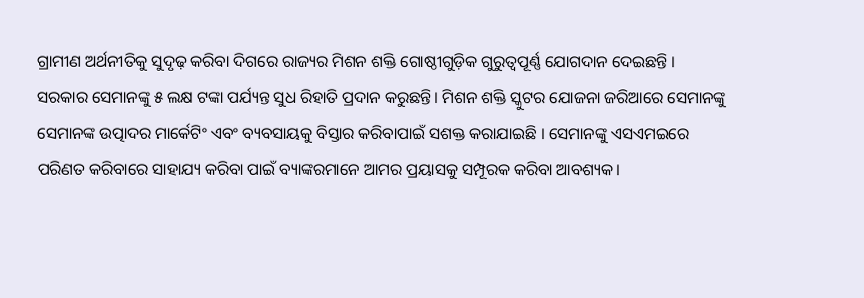ଗ୍ରାମୀଣ ଅର୍ଥନୀତିକୁ ସୁଦୃଢ଼ କରିବା ଦିଗରେ ରାଜ୍ୟର ମିଶନ ଶକ୍ତି ଗୋଷ୍ଠୀଗୁଡ଼ିକ ଗୁରୁତ୍ୱପୂର୍ଣ୍ଣ ଯୋଗଦାନ ଦେଇଛନ୍ତି । ସରକାର ସେମାନଙ୍କୁ ୫ ଲକ୍ଷ ଟଙ୍କା ପର୍ଯ୍ୟନ୍ତ ସୁଧ ରିହାତି ପ୍ରଦାନ କରୁଛନ୍ତି। ମିଶନ ଶକ୍ତି ସ୍କୁଟର ଯୋଜନା ଜରିଆରେ ସେମାନଙ୍କୁ ସେମାନଙ୍କ ଉତ୍ପାଦର ମାର୍କେଟିଂ ଏବଂ ବ୍ୟବସାୟକୁ ବିସ୍ତାର କରିବାପାଇଁ ସଶକ୍ତ କରାଯାଇଛି । ସେମାନଙ୍କୁ ଏସଏମଇରେ ପରିଣତ କରିବାରେ ସାହାଯ୍ୟ କରିବା ପାଇଁ ବ୍ୟାଙ୍କରମାନେ ଆମର ପ୍ରୟାସକୁ ସମ୍ପୂରକ କରିବା ଆବଶ୍ୟକ।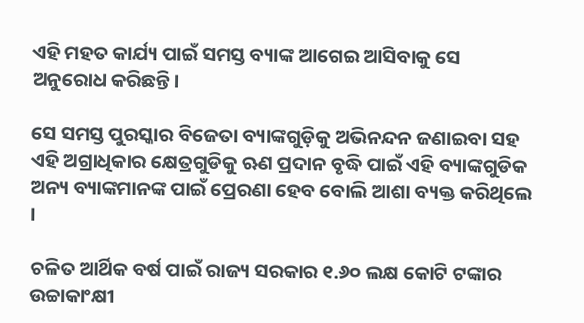ଏହି ମହତ କାର୍ଯ୍ୟ ପାଇଁ ସମସ୍ତ ବ୍ୟାଙ୍କ ଆଗେଇ ଆସିବାକୁ ସେ ଅନୁରୋଧ କରିଛନ୍ତି।

ସେ ସମସ୍ତ ପୁରସ୍କାର ବିଜେତା ବ୍ୟାଙ୍କଗୁଡ଼ିକୁ ଅଭିନନ୍ଦନ ଜଣାଇବା ସହ ଏହି ଅଗ୍ରାଧିକାର କ୍ଷେତ୍ରଗୁଡିକୁ ଋଣ ପ୍ରଦାନ ବୃଦ୍ଧି ପାଇଁ ଏହି ବ୍ୟାଙ୍କଗୁଡିକ ଅନ୍ୟ ବ୍ୟାଙ୍କମାନଙ୍କ ପାଇଁ ପ୍ରେରଣା ହେବ ବୋଲି ଆଶା ବ୍ୟକ୍ତ କରିଥିଲେ ।

ଚଳିତ ଆର୍ଥିକ ବର୍ଷ ପାଇଁ ରାଜ୍ୟ ସରକାର ୧.୬୦ ଲକ୍ଷ କୋଟି ଟଙ୍କାର ଉଚ୍ଚାକାଂକ୍ଷୀ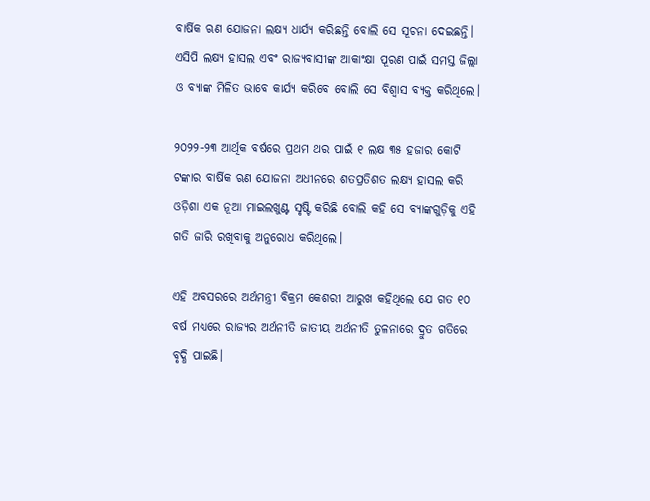ବାର୍ଷିକ ଋଣ ଯୋଜନା ଲକ୍ଷ୍ୟ ଧାର୍ଯ୍ୟ କରିଛନ୍ତି ବୋଲି ସେ ସୂଚନା ଦେଇଛନ୍ତି। ଏସିପି ଲକ୍ଷ୍ୟ ହାସଲ ଏବଂ ରାଜ୍ୟବାସୀଙ୍କ ଆକାଂକ୍ଷା ପୂରଣ ପାଇଁ ସମସ୍ତ ଜିଲ୍ଲା ଓ ବ୍ୟାଙ୍କ ମିଳିତ ଭାବେ କାର୍ଯ୍ୟ କରିବେ ବୋଲି ସେ ବିଶ୍ୱାସ ବ୍ୟକ୍ତ କରିଥିଲେ।

୨୦୨୨-୨୩ ଆର୍ଥିକ ବର୍ଷରେ ପ୍ରଥମ ଥର ପାଇଁ ୧ ଲକ୍ଷ ୩୫ ହଜାର କୋଟି ଟଙ୍କାର ବାର୍ଷିକ ଋଣ ଯୋଜନା ଅଧୀନରେ ଶତପ୍ରତିଶତ ଲକ୍ଷ୍ୟ ହାସଲ କରି ଓଡ଼ିଶା ଏକ ନୂଆ ମାଇଲଖୁଣ୍ଟ ସୃଷ୍ଟି କରିଛି ବୋଲି କହି ସେ ବ୍ୟାଙ୍କଗୁଡ଼ିକୁ ଏହି ଗତି ଜାରି ରଖିବାକୁ ଅନୁରୋଧ କରିଥିଲେ।

ଏହି ଅବସରରେ ଅର୍ଥମନ୍ତ୍ରୀ ବିକ୍ରମ କେଶରୀ ଆରୁଖ କହିଥିଲେ ଯେ ଗତ ୧୦ ବର୍ଷ ମଧ୍ୟରେ ରାଜ୍ୟର ଅର୍ଥନୀତି ଜାତୀୟ ଅର୍ଥନୀତି ତୁଳନାରେ ଦ୍ରୁତ ଗତିରେ ବୃଦ୍ଧି ପାଇଛି।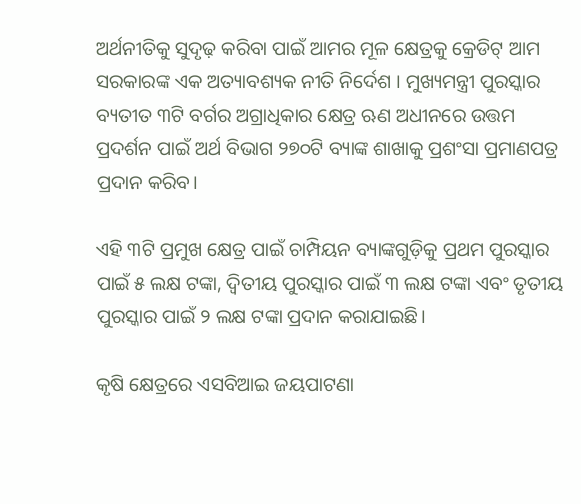ଅର୍ଥନୀତିକୁ ସୁଦୃଢ଼ କରିବା ପାଇଁ ଆମର ମୂଳ କ୍ଷେତ୍ରକୁ କ୍ରେଡିଟ୍ ଆମ ସରକାରଙ୍କ ଏକ ଅତ୍ୟାବଶ୍ୟକ ନୀତି ନିର୍ଦେଶ । ମୁଖ୍ୟମନ୍ତ୍ରୀ ପୁରସ୍କାର ବ୍ୟତୀତ ୩ଟି ବର୍ଗର ଅଗ୍ରାଧିକାର କ୍ଷେତ୍ର ଋଣ ଅଧୀନରେ ଉତ୍ତମ ପ୍ରଦର୍ଶନ ପାଇଁ ଅର୍ଥ ବିଭାଗ ୨୭୦ଟି ବ୍ୟାଙ୍କ ଶାଖାକୁ ପ୍ରଶଂସା ପ୍ରମାଣପତ୍ର ପ୍ରଦାନ କରିବ।

ଏହି ୩ଟି ପ୍ରମୁଖ କ୍ଷେତ୍ର ପାଇଁ ଚାମ୍ପିୟନ ବ୍ୟାଙ୍କଗୁଡ଼ିକୁ ପ୍ରଥମ ପୁରସ୍କାର ପାଇଁ ୫ ଲକ୍ଷ ଟଙ୍କା, ଦ୍ବିତୀୟ ପୁରସ୍କାର ପାଇଁ ୩ ଲକ୍ଷ ଟଙ୍କା ଏବଂ ତୃତୀୟ ପୁରସ୍କାର ପାଇଁ ୨ ଲକ୍ଷ ଟଙ୍କା ପ୍ରଦାନ କରାଯାଇଛି।

କୃଷି କ୍ଷେତ୍ରରେ ଏସବିଆଇ ଜୟପାଟଣା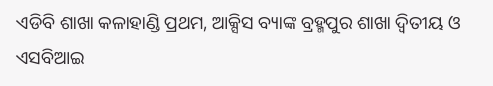ଏଡିବି ଶାଖା କଳାହାଣ୍ଡି ପ୍ରଥମ, ଆକ୍ସିସ ବ୍ୟାଙ୍କ ବ୍ରହ୍ମପୁର ଶାଖା ଦ୍ବିତୀୟ ଓ ଏସବିଆଇ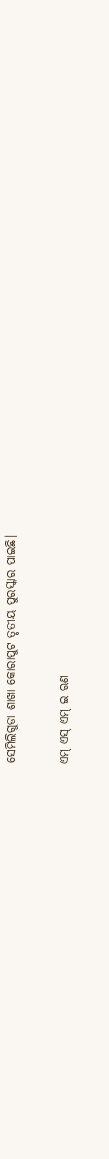ସେମିଲିଗୁଡା ଶାଖା କୋରାପୁଟ ତୃତୀୟ ପୁରସ୍କାର ପାଇଛି।

ଏମ୍ ଏସ୍ ଏମ୍ ଇ ଋଣ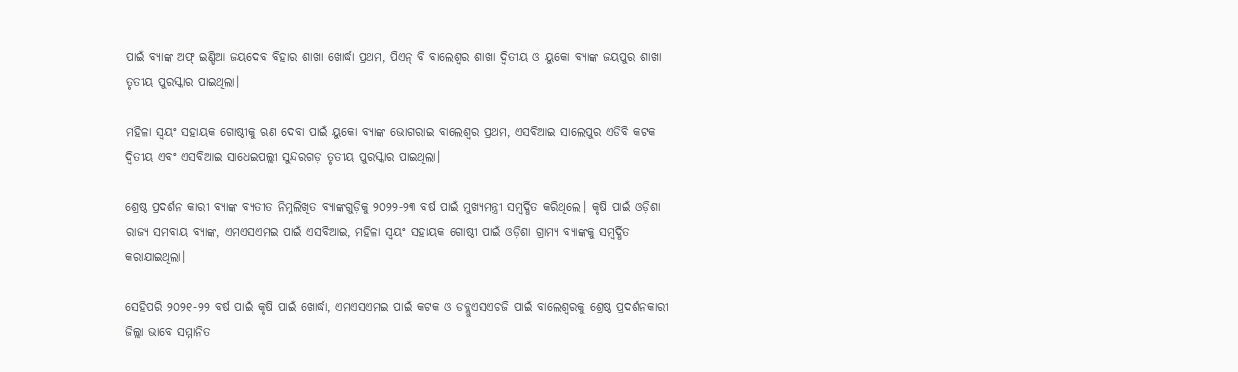ପାଇଁ ବ୍ୟାଙ୍କ ଅଫ୍ ଇଣ୍ଡିଆ ଜୟଦେବ ବିହାର ଶାଖା ଖୋର୍ଦ୍ଧା ପ୍ରଥମ, ପିଏନ୍ ବି ବାଲେଶ୍ୱର ଶାଖା ଦ୍ବିତୀୟ ଓ ୟୁକୋ ବ୍ୟାଙ୍କ ଜୟପୁର ଶାଖା ତୃତୀୟ ପୁରସ୍କାର ପାଇଥିଲା।

ମହିଳା ସ୍ୱୟଂ ସହାୟକ ଗୋଷ୍ଠୀକୁ ଋଣ ଦେବା ପାଇଁ ୟୁକୋ ବ୍ୟାଙ୍କ ଭୋଗରାଇ ବାଲେଶ୍ୱର ପ୍ରଥମ, ଏସବିଆଇ ସାଲେପୁର ଏଡିବି କଟକ ଦ୍ବିତୀୟ ଏବଂ ଏସବିଆଇ ସାଧେଇପଲ୍ଲୀ ସୁନ୍ଦରଗଡ଼ ତୃତୀୟ ପୁରସ୍କାର ପାଇଥିଲା।

ଶ୍ରେଷ୍ଠ ପ୍ରଦର୍ଶନ କାରୀ ବ୍ୟାଙ୍କ ବ୍ୟତୀତ ନିମ୍ନଲିଖିତ ବ୍ୟାଙ୍କଗୁଡ଼ିକୁ ୨୦୨୨-୨୩ ବର୍ଷ ପାଇଁ ମୁଖ୍ୟମନ୍ତ୍ରୀ ସମ୍ବର୍ଦ୍ଧିତ କରିଥିଲେ। କୃଷି ପାଇଁ ଓଡ଼ିଶା ରାଜ୍ୟ ସମବାୟ ବ୍ୟାଙ୍କ, ଏମଏସଏମଇ ପାଇଁ ଏସବିଆଇ, ମହିଳା ସ୍ୱୟଂ ସହାୟକ ଗୋଷ୍ଠୀ ପାଇଁ ଓଡ଼ିଶା ଗ୍ରାମ୍ୟ ବ୍ୟାଙ୍କକୁ ସମ୍ବର୍ଦ୍ଧିତ କରାଯାଇଥିଲା।

ସେହିପରି ୨୦୨୧-୨୨ ବର୍ଷ ପାଇଁ କୃଷି ପାଇଁ ଖୋର୍ଦ୍ଧା, ଏମଏସଏମଇ ପାଇଁ କଟକ ଓ ଡବ୍ଲୁଏସଏଚଜି ପାଇଁ ବାଲେଶ୍ୱରକୁ ଶ୍ରେଷ୍ଠ ପ୍ରଦର୍ଶନକାରୀ ଜିଲ୍ଲା ଭାବେ ସମ୍ମାନିତ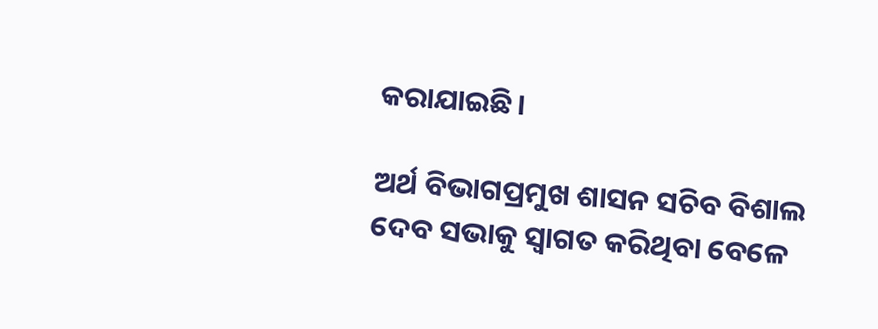କରାଯାଇଛି।

ଅର୍ଥ ବିଭାଗପ୍ରମୁଖ ଶାସନ ସଚିବ ବିଶାଲ ଦେବ ସଭାକୁ ସ୍ୱାଗତ କରିଥିବା ବେଳେ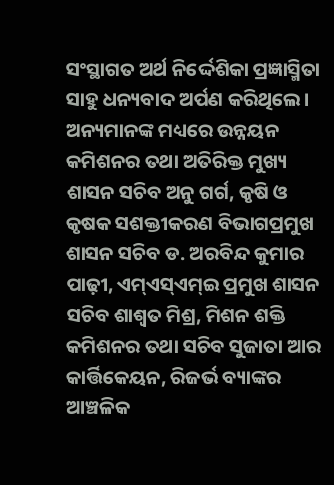ସଂସ୍ଥାଗତ ଅର୍ଥ ନିର୍ଦ୍ଦେଶିକା ପ୍ରଜ୍ଞାସ୍ମିତା ସାହୁ ଧନ୍ୟବାଦ ଅର୍ପଣ କରିଥିଲେ। ଅନ୍ୟମାନଙ୍କ ମଧ୍ୟରେ ଉନ୍ନୟନ କମିଶନର ତଥା ଅତିରିକ୍ତ ମୁଖ୍ୟ ଶାସନ ସଚିବ ଅନୁ ଗର୍ଗ, କୃଷି ଓ କୃଷକ ସଶକ୍ତୀକରଣ ବିଭାଗପ୍ରମୁଖ ଶାସନ ସଚିବ ଡ. ଅରବିନ୍ଦ କୁମାର ପାଢ଼ୀ, ଏମ୍ଏସ୍ଏମ୍ଇ ପ୍ରମୁଖ ଶାସନ ସଚିବ ଶାଶ୍ୱତ ମିଶ୍ର, ମିଶନ ଶକ୍ତି କମିଶନର ତଥା ସଚିବ ସୁଜାତା ଆର କାର୍ତ୍ତିକେୟନ, ରିଜର୍ଭ ବ୍ୟାଙ୍କର ଆଞ୍ଚଳିକ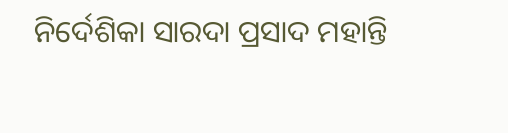ନିର୍ଦେଶିକା ସାରଦା ପ୍ରସାଦ ମହାନ୍ତି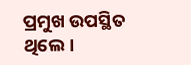ପ୍ରମୁଖ ଉପସ୍ଥିତ ଥିଲେ।